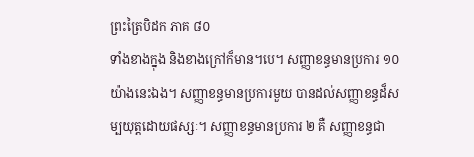ព្រះត្រៃបិដក ភាគ ៨០
ទាំងខាងក្នុង និងខាងក្រៅក៏មាន។បេ។ សញ្ញាខន្ធមានប្រការ ១០ យ៉ាងនេះឯង។ សញ្ញាខន្ធមានប្រការមួយ បានដល់សញ្ញាខន្ធដ៏សម្បយុត្តដោយផស្សៈ។ សញ្ញាខន្ធមានប្រការ ២ គឺ សញ្ញាខន្ធជា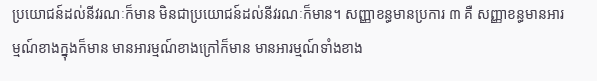ប្រយោជន៍ដល់នីវរណៈក៏មាន មិនជាប្រយោជន៍ដល់នីវរណៈក៏មាន។ សញ្ញាខន្ធមានប្រការ ៣ គឺ សញ្ញាខន្ធមានអារម្មណ៍ខាងក្នុងក៏មាន មានអារម្មណ៍ខាងក្រៅក៏មាន មានអារម្មណ៍ទាំងខាង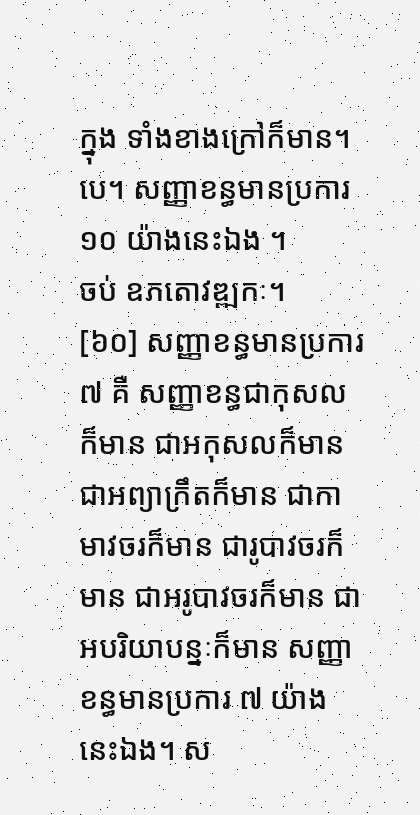ក្នុង ទាំងខាងក្រៅក៏មាន។បេ។ សញ្ញាខន្ធមានប្រការ ១០ យ៉ាងនេះឯង ។
ចប់ ឧភតោវឌ្ឍកៈ។
[៦០] សញ្ញាខន្ធមានប្រការ ៧ គឺ សញ្ញាខន្ធជាកុសលក៏មាន ជាអកុសលក៏មាន ជាអព្យាក្រឹតក៏មាន ជាកាមាវចរក៏មាន ជារូបាវចរក៏មាន ជាអរូបាវចរក៏មាន ជាអបរិយាបន្នៈក៏មាន សញ្ញាខន្ធមានប្រការ ៧ យ៉ាងនេះឯង។ ស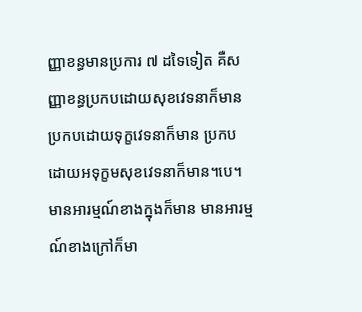ញ្ញាខន្ធមានប្រការ ៧ ដទៃទៀត គឺសញ្ញាខន្ធប្រកបដោយសុខវេទនាក៏មាន ប្រកបដោយទុក្ខវេទនាក៏មាន ប្រកបដោយអទុក្ខមសុខវេទនាក៏មាន។បេ។ មានអារម្មណ៍ខាងក្នុងក៏មាន មានអារម្មណ៍ខាងក្រៅក៏មា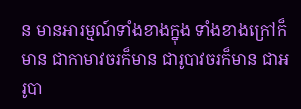ន មានអារម្មណ៍ទាំងខាងក្នុង ទាំងខាងក្រៅក៏មាន ជាកាមាវចរក៏មាន ជារូបាវចរក៏មាន ជាអរូបា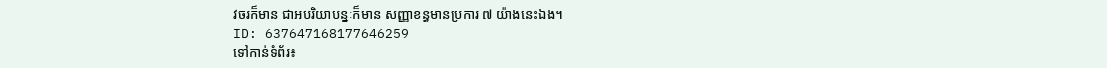វចរក៏មាន ជាអបរិយាបន្នៈក៏មាន សញ្ញាខន្ធមានប្រការ ៧ យ៉ាងនេះឯង។
ID: 637647168177646259
ទៅកាន់ទំព័រ៖